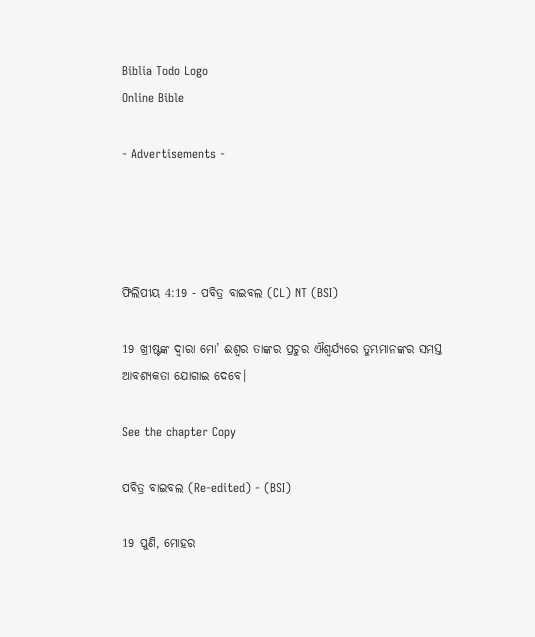Biblia Todo Logo
Online Bible

- Advertisements -




ଫିଲିପୀୟ 4:19 - ପବିତ୍ର ବାଇବଲ (CL) NT (BSI)

19 ଖ୍ରୀଷ୍ଟଙ୍କ ଦ୍ୱାରା ମୋ’ ଈଶ୍ୱର ତାଙ୍କର ପ୍ରଚୁର ଐଶ୍ୱର୍ଯ୍ୟରେ ତୁମ୍ଭମାନଙ୍କର ସମସ୍ତ ଆବଶ୍ୟକତା ଯୋଗାଇ ଦେବେ।

See the chapter Copy

ପବିତ୍ର ବାଇବଲ (Re-edited) - (BSI)

19 ପୁଣି, ମୋହର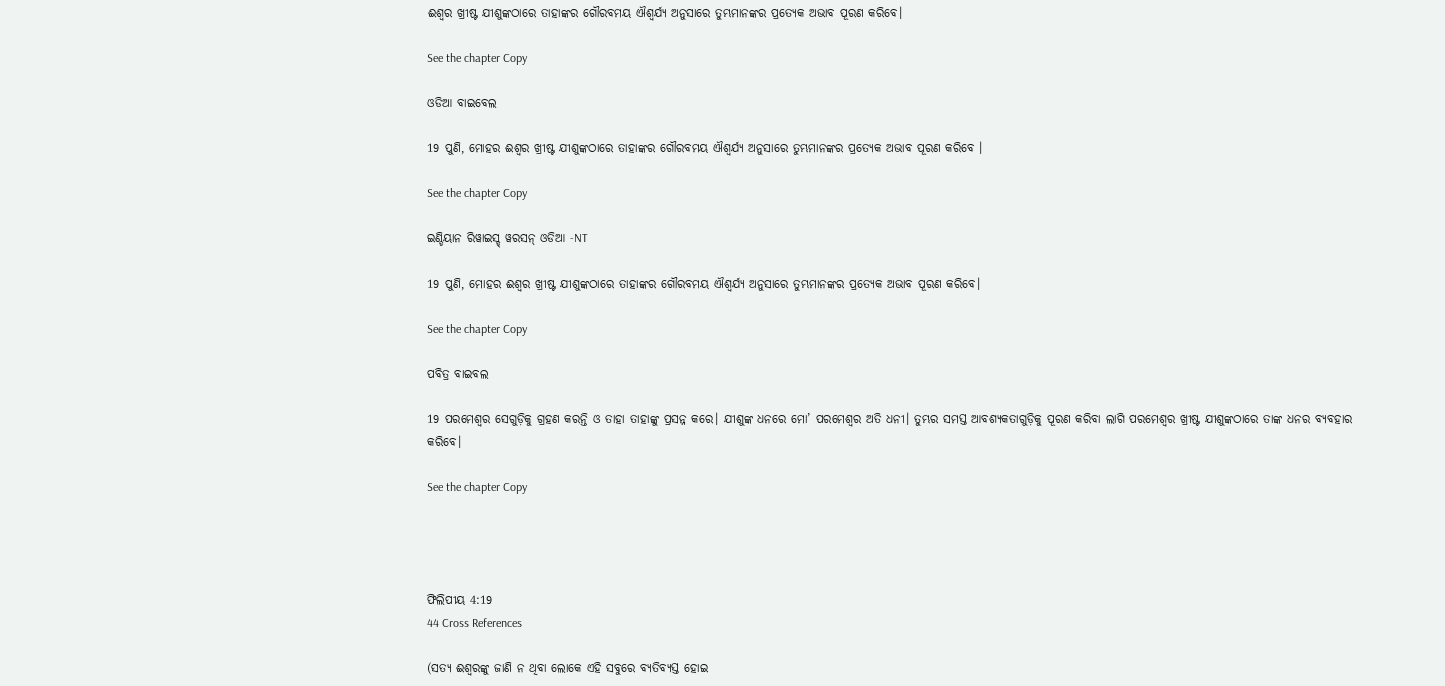ଈଶ୍ଵର ଖ୍ରୀଷ୍ଟ ଯୀଶୁଙ୍କଠାରେ ତାହାଙ୍କର ଗୌରବମୟ ଐଶ୍ଵର୍ଯ୍ୟ ଅନୁସାରେ ତୁମ୍ଭମାନଙ୍କର ପ୍ରତ୍ୟେକ ଅଭାବ ପୂରଣ କରିବେ।

See the chapter Copy

ଓଡିଆ ବାଇବେଲ

19 ପୁଣି, ମୋହର ଈଶ୍ୱର ଖ୍ରୀଷ୍ଟ ଯୀଶୁଙ୍କଠାରେ ତାହାଙ୍କର ଗୌରବମୟ ଐଶ୍ୱର୍ଯ୍ୟ ଅନୁସାରେ ତୁମ୍ଭମାନଙ୍କର ପ୍ରତ୍ୟେକ ଅଭାବ ପୂରଣ କରିବେ ।

See the chapter Copy

ଇଣ୍ଡିୟାନ ରିୱାଇସ୍ଡ୍ ୱରସନ୍ ଓଡିଆ -NT

19 ପୁଣି, ମୋହର ଈଶ୍ବର ଖ୍ରୀଷ୍ଟ ଯୀଶୁଙ୍କଠାରେ ତାହାଙ୍କର ଗୌରବମୟ ଐଶ୍ୱର୍ଯ୍ୟ ଅନୁସାରେ ତୁମ୍ଭମାନଙ୍କର ପ୍ରତ୍ୟେକ ଅଭାବ ପୂରଣ କରିବେ।

See the chapter Copy

ପବିତ୍ର ବାଇବଲ

19 ପରମେଶ୍ୱର ସେଗୁଡ଼ିକୁ ଗ୍ରହଣ କରନ୍ତି ଓ ତାହା ତାହାଙ୍କୁ ପ୍ରସନ୍ନ କରେ। ଯୀଶୁଙ୍କ ଧନରେ ମୋ’ ପରମେଶ୍ୱର ଅତି ଧନୀ। ତୁମ୍ଭର ସମସ୍ତ ଆବଶ୍ୟକତାଗୁଡ଼ିକୁ ପୂରଣ କରିବା ଲାଗି ପରମେଶ୍ୱର ଖ୍ରୀଷ୍ଟ ଯୀଶୁଙ୍କଠାରେ ତାଙ୍କ ଧନର ବ୍ୟବହାର କରିବେ।

See the chapter Copy




ଫିଲିପୀୟ 4:19
44 Cross References

(ସତ୍ୟ ଈଶ୍ୱରଙ୍କୁ ଜାଣି ନ ଥିବା ଲୋକେ ଏହି ସବୁରେ ବ୍ୟତିବ୍ୟସ୍ତ ହୋଇ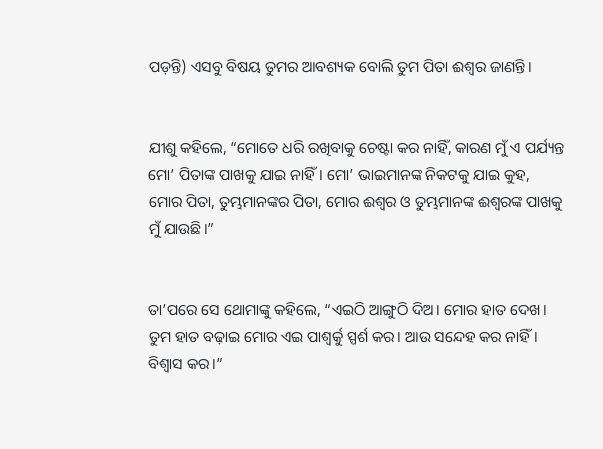ପଡ଼ନ୍ତି) ଏସବୁ ବିଷୟ ତୁମର ଆବଶ୍ୟକ ବୋଲି ତୁମ ପିତା ଈଶ୍ୱର ଜାଣନ୍ତି।


ଯୀଶୁ କହିଲେ, “ମୋତେ ଧରି ରଖିବାକୁ ଚେଷ୍ଟା କର ନାହିଁ, କାରଣ ମୁଁ ଏ ପର୍ଯ୍ୟନ୍ତ ମୋ’ ପିତାଙ୍କ ପାଖକୁ ଯାଇ ନାହିଁ। ମୋ’ ଭାଇମାନଙ୍କ ନିକଟକୁ ଯାଇ କୁହ, ମୋର ପିତା, ତୁମ୍ଭମାନଙ୍କର ପିତା, ମୋର ଈଶ୍ୱର ଓ ତୁମ୍ଭମାନଙ୍କ ଈଶ୍ୱରଙ୍କ ପାଖକୁ ମୁଁ ଯାଉଛି।”


ତା’ପରେ ସେ ଥୋମାଙ୍କୁ କହିଲେ, “ଏଇଠି ଆଙ୍ଗୁଠି ଦିଅ। ମୋର ହାତ ଦେଖ। ତୁମ ହାତ ବଢ଼ାଇ ମୋର ଏଇ ପାଶ୍ୱର୍କୁ ସ୍ପର୍ଶ କର। ଆଉ ସନ୍ଦେହ କର ନାହିଁ। ବିଶ୍ୱାସ କର।”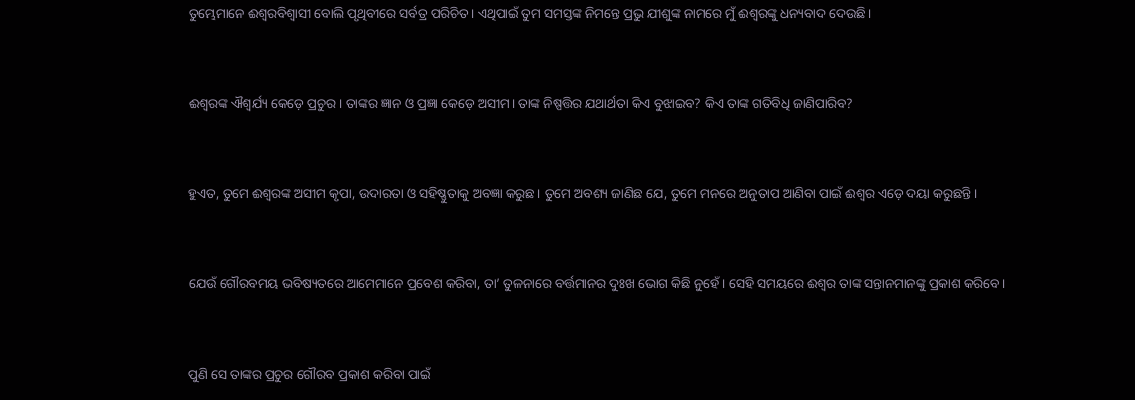ତୁମ୍ଭେମାନେ ଈଶ୍ୱରବିଶ୍ୱାସୀ ବୋଲି ପୃଥିବୀରେ ସର୍ବତ୍ର ପରିଚିତ। ଏଥିପାଇଁ ତୁମ ସମସ୍ତଙ୍କ ନିମନ୍ତେ ପ୍ରଭୁ ଯୀଶୁଙ୍କ ନାମରେ ମୁଁ ଈଶ୍ୱରଙ୍କୁ ଧନ୍ୟବାଦ ଦେଉଛି।


ଈଶ୍ୱରଙ୍କ ଐଶ୍ୱର୍ଯ୍ୟ କେଡ଼େ ପ୍ରଚୁର। ତାଙ୍କର ଜ୍ଞାନ ଓ ପ୍ରଜ୍ଞା କେଡ଼େ ଅସୀମ। ତାଙ୍କ ନିଷ୍ପତ୍ତିର ଯଥାର୍ଥତା କିଏ ବୁଝାଇବ? କିଏ ତାଙ୍କ ଗତିବିଧି ଜାଣିପାରିବ?


ହୁଏତ, ତୁମେ ଈଶ୍ୱରଙ୍କ ଅସୀମ କୃପା, ଉଦାରତା ଓ ସହିଷ୍ଣୁତାକୁ ଅବଜ୍ଞା କରୁଛ। ତୁମେ ଅବଶ୍ୟ ଜାଣିଛ ଯେ, ତୁମେ ମନରେ ଅନୁତାପ ଆଣିବା ପାଇଁ ଈଶ୍ୱର ଏଡ଼େ ଦୟା କରୁଛନ୍ତି।


ଯେଉଁ ଗୌରବମୟ ଭବିଷ୍ୟତରେ ଆମେମାନେ ପ୍ରବେଶ କରିବା, ତା’ ତୁଳନାରେ ବର୍ତ୍ତମାନର ଦୁଃଖ ଭୋଗ କିଛି ନୁହେଁ। ସେହି ସମୟରେ ଈଶ୍ୱର ତାଙ୍କ ସନ୍ତାନମାନଙ୍କୁ ପ୍ରକାଶ କରିବେ।


ପୁଣି ସେ ତାଙ୍କର ପ୍ରଚୁର ଗୌରବ ପ୍ରକାଶ କରିବା ପାଇଁ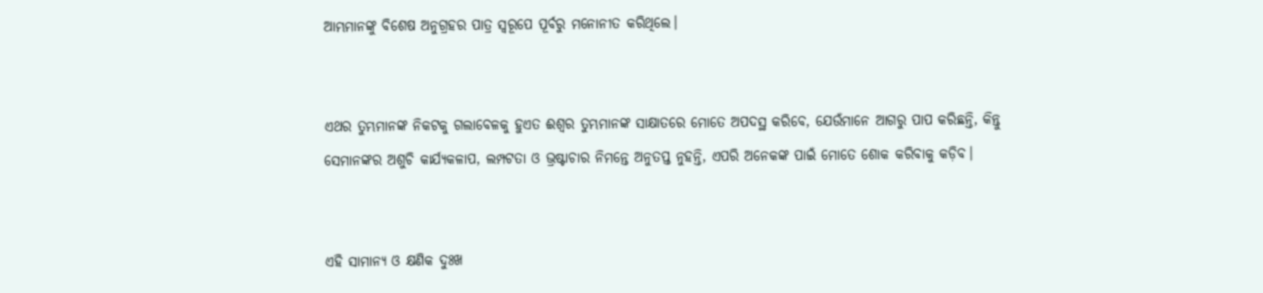ଆମ୍ଭମାନଙ୍କୁ ବିଶେଷ ଅନୁଗ୍ରହର ପାତ୍ର ସ୍ୱରୂପେ ପୂର୍ବରୁ ମନୋନୀତ କରିଥିଲେ।


ଏଥର ତୁମ୍ଭମାନଙ୍କ ନିକଟକୁ ଗଲାବେଳକୁ ହୁଏତ ଈଶ୍ୱର ତୁମ୍ଭମାନଙ୍କ ସାକ୍ଷାତରେ ମୋତେ ଅପଦସ୍ଥ କରିବେ, ଯେଉଁମାନେ ଆଗରୁ ପାପ କରିଛନ୍ତି, କିନ୍ତୁ ସେମାନଙ୍କର ଅଶୁଚି କାର୍ଯ୍ୟକଳାପ, ଲମ୍ପଟତା ଓ ଭ୍ରଷ୍ଟାଚାର ନିମନ୍ତେ ଅନୁତପ୍ତ ନୁହନ୍ତି, ଏପରି ଅନେକଙ୍କ ପାଇଁ ମୋତେ ଶୋକ କରିବାକୁ କଡ଼ିବ।


ଏହି ସାମାନ୍ୟ ଓ କ୍ଷଣିକ ଦୁଃଖ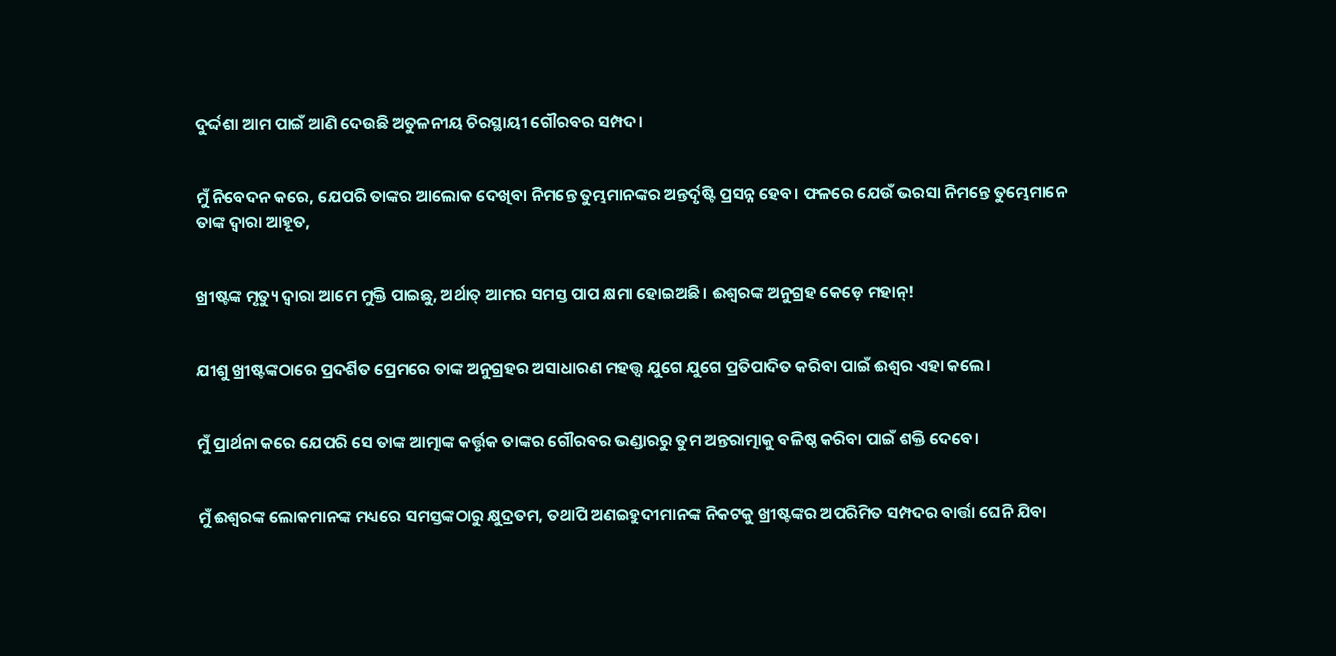ଦୁର୍ଦ୍ଦଶା ଆମ ପାଇଁ ଆଣି ଦେଉଛି ଅତୁଳନୀୟ ଚିରସ୍ଥାୟୀ ଗୌରବର ସମ୍ପଦ।


ମୁଁ ନିବେଦନ କରେ, ଯେପରି ତାଙ୍କର ଆଲୋକ ଦେଖିବା ନିମନ୍ତେ ତୁମ୍ଭମାନଙ୍କର ଅନ୍ତର୍ଦୃଷ୍ଟି ପ୍ରସନ୍ନ ହେବ। ଫଳରେ ଯେଉଁ ଭରସା ନିମନ୍ତେ ତୁମ୍ଭେମାନେ ତାଙ୍କ ଦ୍ୱାରା ଆହୂତ,


ଖ୍ରୀଷ୍ଟଙ୍କ ମୃତ୍ୟୁ ଦ୍ୱାରା ଆମେ ମୁକ୍ତି ପାଇଛୁ, ଅର୍ଥାତ୍ ଆମର ସମସ୍ତ ପାପ କ୍ଷମା ହୋଇଅଛି। ଈଶ୍ୱରଙ୍କ ଅନୁଗ୍ରହ କେଡ଼େ ମହାନ୍!


ଯୀଶୁ ଖ୍ରୀଷ୍ଟଙ୍କଠାରେ ପ୍ରଦର୍ଶିତ ପ୍ରେମରେ ତାଙ୍କ ଅନୁଗ୍ରହର ଅସାଧାରଣ ମହତ୍ତ୍ୱ ଯୁଗେ ଯୁଗେ ପ୍ରତିପାଦିତ କରିବା ପାଇଁ ଈଶ୍ୱର ଏହା କଲେ।


ମୁଁ ପ୍ରାର୍ଥନା କରେ ଯେପରି ସେ ତାଙ୍କ ଆତ୍ମାଙ୍କ କର୍ତ୍ତୃକ ତାଙ୍କର ଗୌରବର ଭଣ୍ଡାରରୁ ତୁମ ଅନ୍ତରାତ୍ମାକୁ ବଳିଷ୍ଠ କରିବା ପାଇଁ ଶକ୍ତି ଦେବେ।


ମୁଁ ଈଶ୍ୱରଙ୍କ ଲୋକମାନଙ୍କ ମଧ୍ୟରେ ସମସ୍ତଙ୍କଠାରୁ କ୍ଷୁଦ୍ରତମ, ତଥାପି ଅଣଇହୁଦୀମାନଙ୍କ ନିକଟକୁ ଖ୍ରୀଷ୍ଟଙ୍କର ଅପରିମିତ ସମ୍ପଦର ବାର୍ତ୍ତା ଘେନି ଯିବା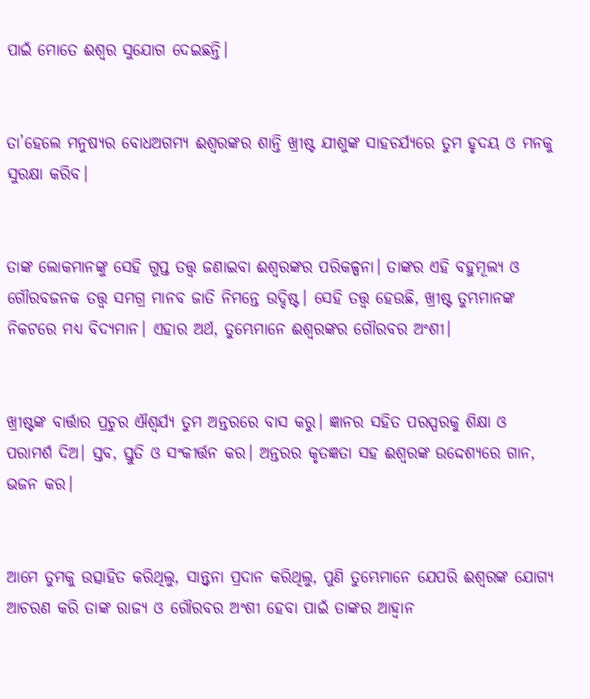ପାଇଁ ମୋତେ ଈଶ୍ୱର ସୁଯୋଗ ଦେଇଛନ୍ତି।


ତା’ହେଲେ ମନୁଷ୍ୟର ବୋଧଅଗମ୍ୟ ଈଶ୍ୱରଙ୍କର ଶାନ୍ତି ଖ୍ରୀଷ୍ଟ ଯୀଶୁଙ୍କ ସାହଚର୍ଯ୍ୟରେ ତୁମ ହୃଦୟ ଓ ମନକୁ ସୁରକ୍ଷା କରିବ।


ତାଙ୍କ ଲୋକମାନଙ୍କୁ ସେହି ଗୁପ୍ତ ତତ୍ତ୍ୱ ଜଣାଇବା ଈଶ୍ୱରଙ୍କର ପରିକଳ୍ପନା। ତାଙ୍କର ଏହି ବହୁମୂଲ୍ୟ ଓ ଗୌରବଜନକ ତତ୍ତ୍ୱ ସମଗ୍ର ମାନବ ଜାତି ନିମନ୍ତେ ଉଦ୍ଦିଷ୍ଟ। ସେହି ତତ୍ତ୍ୱ ହେଉଛି, ଖ୍ରୀଷ୍ଟ ତୁମ୍ଭମାନଙ୍କ ନିକଟରେ ମଧ୍ୟ ବିଦ୍ୟମାନ। ଏହାର ଅର୍ଥ, ତୁମ୍ଭେମାନେ ଈଶ୍ୱରଙ୍କର ଗୌରବର ଅଂଶୀ।


ଖ୍ରୀଷ୍ଟଙ୍କ ବାର୍ତ୍ତାର ପ୍ରଚୁର ଐଶ୍ୱର୍ଯ୍ୟ ତୁମ ଅନ୍ତରରେ ବାସ କରୁ। ଜ୍ଞାନର ସହିତ ପରସ୍ପରକୁ ଶିକ୍ଷା ଓ ପରାମର୍ଶ ଦିଅ। ସ୍ତବ, ସ୍ତୁତି ଓ ସଂକୀର୍ତ୍ତନ କର। ଅନ୍ତରର କୃତଜ୍ଞତା ସହ ଈଶ୍ୱରଙ୍କ ଉଦ୍ଦେଶ୍ୟରେ ଗାନ, ଭଜନ କର।


ଆମେ ତୁମକୁ ଉତ୍ସାହିତ କରିଥିଲୁ, ସାନ୍ତ୍ୱନା ପ୍ରଦାନ କରିଥିଲୁ, ପୁଣି ତୁମ୍ଭେମାନେ ଯେପରି ଈଶ୍ୱରଙ୍କ ଯୋଗ୍ୟ ଆଚରଣ କରି ତାଙ୍କ ରାଜ୍ୟ ଓ ଗୌରବର ଅଂଶୀ ହେବା ପାଇଁ ତାଙ୍କର ଆହ୍ୱାନ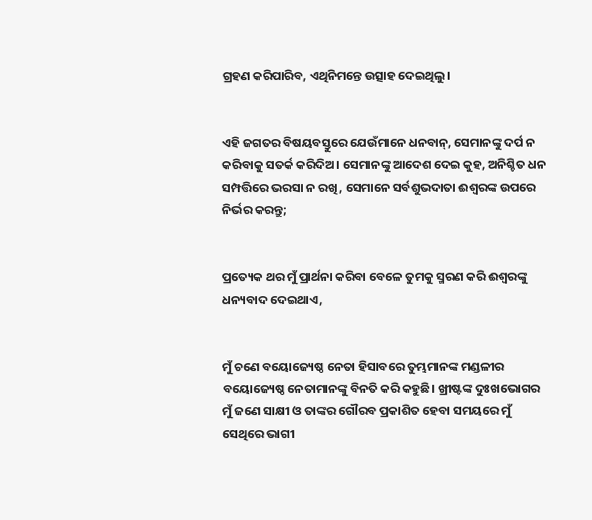ଗ୍ରହଣ କରିପାରିବ, ଏଥିନିମନ୍ତେ ଉତ୍ସାହ ଦେଇଥିଲୁ।


ଏହି ଜଗତର ବିଷୟବସ୍ତୁରେ ଯେଉଁମାନେ ଧନବାନ୍, ସେମାନଙ୍କୁ ଦର୍ପ ନ କରିବାକୁ ସତର୍କ କରିଦିଅ। ସେମାନଙ୍କୁ ଆଦେଶ ଦେଇ କୁହ, ଅନିଶ୍ଚିତ ଧନ ସମ୍ପତ୍ତିରେ ଭରସା ନ ରଖି, ସେମାନେ ସର୍ବଶୁଭଦାତା ଈଶ୍ୱରଙ୍କ ଉପରେ ନିର୍ଭର କରନ୍ତୁ;


ପ୍ରତ୍ୟେକ ଥର ମୁଁ ପ୍ରାର୍ଥନା କରିବା ବେଳେ ତୁମକୁ ସ୍ମରଣ କରି ଈଶ୍ୱରଙ୍କୁ ଧନ୍ୟବାଦ ଦେଇଥାଏ,


ମୁଁ ଚଣେ ବୟୋଜ୍ୟେଷ୍ଠ ନେତା ହିସାବରେ ତୁମ୍ଭମାନଙ୍କ ମଣ୍ଡଳୀର ବୟୋଜ୍ୟେଷ୍ଠ ନେତାମାନଙ୍କୁ ବିନତି କରି କହୁଛି। ଖ୍ରୀଷ୍ଟଙ୍କ ଦୁଃଖଭୋଗର ମୁଁ ଜଣେ ସାକ୍ଷୀ ଓ ତାଙ୍କର ଗୌରବ ପ୍ରକାଶିତ ହେବା ସମୟରେ ମୁଁ ସେଥିରେ ଭାଗୀ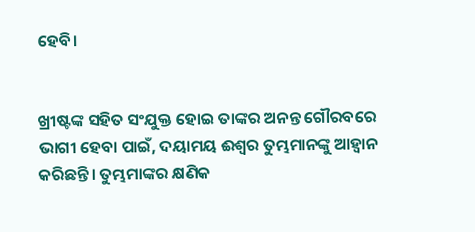ହେବି।


ଖ୍ରୀଷ୍ଟଙ୍କ ସହିତ ସଂଯୁକ୍ତ ହୋଇ ତାଙ୍କର ଅନନ୍ତ ଗୌରବରେ ଭାଗୀ ହେବା ପାଇଁ, ଦୟାମୟ ଈଶ୍ୱର ତୁମ୍ଭମାନଙ୍କୁ ଆହ୍ୱାନ କରିଛନ୍ତି। ତୁମ୍ଭମାଙ୍କର କ୍ଷଣିକ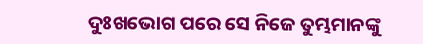ଦୁଃଖଭୋଗ ପରେ ସେ ନିଜେ ତୁମ୍ଭମାନଙ୍କୁ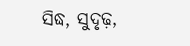ସିଦ୍ଧ, ସୁଦୃଢ଼,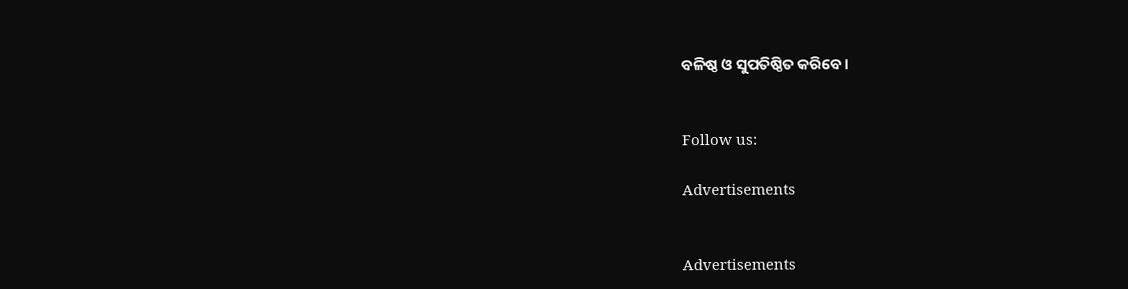ବଳିଷ୍ଠ ଓ ସୁପତିଷ୍ଠିତ କରିବେ।


Follow us:

Advertisements


Advertisements